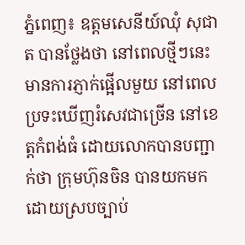ភ្នំពេញ៖ ឧត្តមសេនីយ៍ឈុំ សុជាត បានថ្លែងថា នៅពេលថ្មីៗនេះ មានការភ្ញាក់ផ្អើលមួយ នៅពេលប្រទះឃើញរំសេវជាច្រើន នៅខេត្តកំពង់ធំ ដោយលោកបានបញ្ជាក់ថា ក្រុមហ៊ុនចិន បានយកមកដោយស្របច្បាប់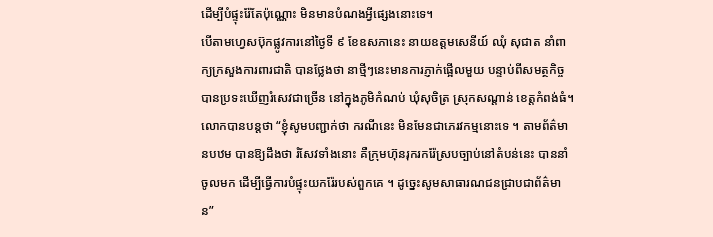ដើម្បីបំផ្ទុះរ៉ែតែប៉ុណ្ណោះ មិនមានបំណងអ្វីផ្សេងនោះទេ។
បើតាមហ្វេសប៊ុកផ្លូវការនៅថ្ងៃទី ៩ ខែឧសភានេះ នាយឧត្តមសេនីយ៍ ឈុំ សុជាត នាំពាក្យក្រសួងការពារជាតិ បានថ្លែងថា នាថ្មីៗនេះមានការភ្ញាក់ផ្អើលមួយ បន្ទាប់ពីសមត្ថកិច្ចបានប្រទះឃើញរំសេវជាច្រើន នៅក្នុងភូមិកំណប់ ឃុំសុចិត្រ ស្រុកសណ្តាន់ ខេត្តកំពង់ធំ។
លោកបានបន្តថា “ខ្ញុំសូមបញ្ជាក់ថា ករណីនេះ មិនមែនជាភេរវកម្មនោះទេ ។ តាមព័ត៌មានបឋម បានឱ្យដឹងថា រំសែវទាំងនោះ គឺក្រុមហ៊ុនរុករករ៉ែស្របច្បាប់នៅតំបន់នេះ បាននាំចូលមក ដើម្បីធ្វើការបំផ្ទុះយករ៉ែរបស់ពួកគេ ។ ដូច្នេះសូមសាធារណជនជ្រាបជាព័ត៌មាន”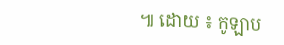៕ ដោយ ៖ កូឡាប